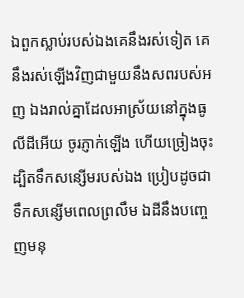ឯពួកស្លាប់របស់ឯងគេនឹងរស់ទៀត គេនឹងរស់ឡើងវិញជាមួយនឹងសពរបស់អញ ឯងរាល់គ្នាដែលអាស្រ័យនៅក្នុងធូលីដីអើយ ចូរភ្ញាក់ឡើង ហើយច្រៀងចុះ ដ្បិតទឹកសន្សើមរបស់ឯង ប្រៀបដូចជាទឹកសន្សើមពេលព្រលឹម ឯដីនឹងបញ្ចេញមនុ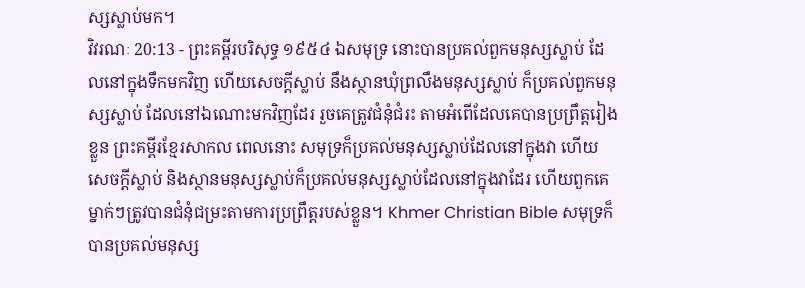ស្សស្លាប់មក។
វិវរណៈ 20:13 - ព្រះគម្ពីរបរិសុទ្ធ ១៩៥៤ ឯសមុទ្រ នោះបានប្រគល់ពួកមនុស្សស្លាប់ ដែលនៅក្នុងទឹកមកវិញ ហើយសេចក្ដីស្លាប់ នឹងស្ថានឃុំព្រលឹងមនុស្សស្លាប់ ក៏ប្រគល់ពួកមនុស្សស្លាប់ ដែលនៅឯណោះមកវិញដែរ រួចគេត្រូវជំនុំជំរះ តាមអំពើដែលគេបានប្រព្រឹត្តរៀងខ្លួន ព្រះគម្ពីរខ្មែរសាកល ពេលនោះ សមុទ្រក៏ប្រគល់មនុស្សស្លាប់ដែលនៅក្នុងវា ហើយសេចក្ដីស្លាប់ និងស្ថានមនុស្សស្លាប់ក៏ប្រគល់មនុស្សស្លាប់ដែលនៅក្នុងវាដែរ ហើយពួកគេម្នាក់ៗត្រូវបានជំនុំជម្រះតាមការប្រព្រឹត្តរបស់ខ្លួន។ Khmer Christian Bible សមុទ្រក៏បានប្រគល់មនុស្ស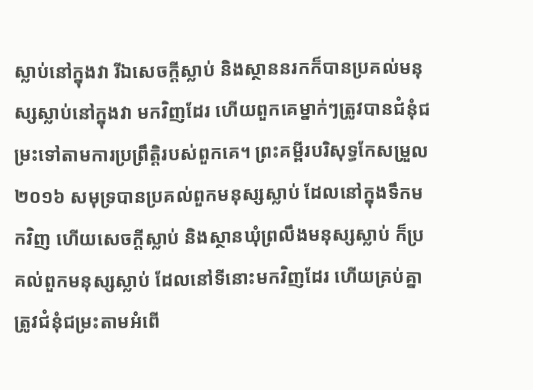ស្លាប់នៅក្នុងវា រីឯសេចក្ដីស្លាប់ និងស្ថាននរកក៏បានប្រគល់មនុស្សស្លាប់នៅក្នុងវា មកវិញដែរ ហើយពួកគេម្នាក់ៗត្រូវបានជំនុំជម្រះទៅតាមការប្រព្រឹត្ដិរបស់ពួកគេ។ ព្រះគម្ពីរបរិសុទ្ធកែសម្រួល ២០១៦ សមុទ្របានប្រគល់ពួកមនុស្សស្លាប់ ដែលនៅក្នុងទឹកមកវិញ ហើយសេចក្ដីស្លាប់ និងស្ថានឃុំព្រលឹងមនុស្សស្លាប់ ក៏ប្រគល់ពួកមនុស្សស្លាប់ ដែលនៅទីនោះមកវិញដែរ ហើយគ្រប់គ្នាត្រូវជំនុំជម្រះតាមអំពើ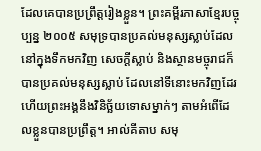ដែលគេបានប្រព្រឹត្តរៀងខ្លួន។ ព្រះគម្ពីរភាសាខ្មែរបច្ចុប្បន្ន ២០០៥ សមុទ្របានប្រគល់មនុស្សស្លាប់ដែលនៅក្នុងទឹកមកវិញ សេចក្ដីស្លាប់ និងស្ថានមច្ចុរាជក៏បានប្រគល់មនុស្សស្លាប់ ដែលនៅទីនោះមកវិញដែរ ហើយព្រះអង្គនឹងវិនិច្ឆ័យទោសម្នាក់ៗ តាមអំពើដែលខ្លួនបានប្រព្រឹត្ត។ អាល់គីតាប សមុ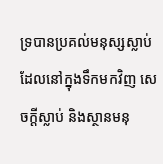ទ្របានប្រគល់មនុស្សស្លាប់ដែលនៅក្នុងទឹកមកវិញ សេចក្ដីស្លាប់ និងស្ថានមនុ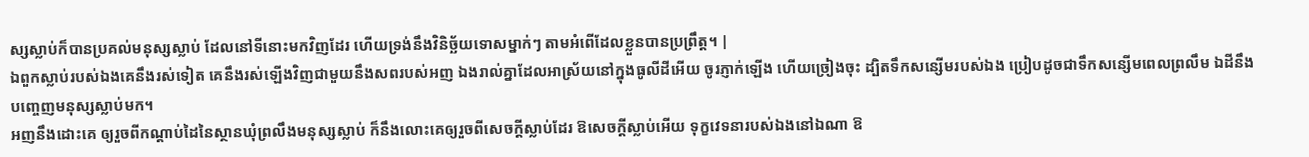ស្សស្លាប់ក៏បានប្រគល់មនុស្សស្លាប់ ដែលនៅទីនោះមកវិញដែរ ហើយទ្រង់នឹងវិនិច្ឆ័យទោសម្នាក់ៗ តាមអំពើដែលខ្លួនបានប្រព្រឹត្ដ។ |
ឯពួកស្លាប់របស់ឯងគេនឹងរស់ទៀត គេនឹងរស់ឡើងវិញជាមួយនឹងសពរបស់អញ ឯងរាល់គ្នាដែលអាស្រ័យនៅក្នុងធូលីដីអើយ ចូរភ្ញាក់ឡើង ហើយច្រៀងចុះ ដ្បិតទឹកសន្សើមរបស់ឯង ប្រៀបដូចជាទឹកសន្សើមពេលព្រលឹម ឯដីនឹងបញ្ចេញមនុស្សស្លាប់មក។
អញនឹងដោះគេ ឲ្យរួចពីកណ្តាប់ដៃនៃស្ថានឃុំព្រលឹងមនុស្សស្លាប់ ក៏នឹងលោះគេឲ្យរួចពីសេចក្ដីស្លាប់ដែរ ឱសេចក្ដីស្លាប់អើយ ទុក្ខវេទនារបស់ឯងនៅឯណា ឱ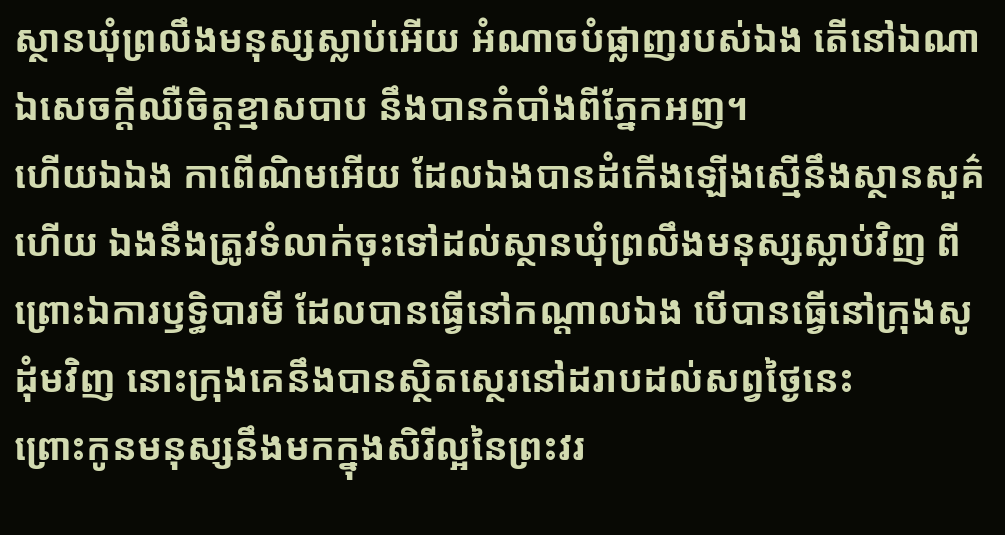ស្ថានឃុំព្រលឹងមនុស្សស្លាប់អើយ អំណាចបំផ្លាញរបស់ឯង តើនៅឯណា ឯសេចក្ដីឈឺចិត្តខ្មាសបាប នឹងបានកំបាំងពីភ្នែកអញ។
ហើយឯឯង កាពើណិមអើយ ដែលឯងបានដំកើងឡើងស្មើនឹងស្ថានសួគ៌ហើយ ឯងនឹងត្រូវទំលាក់ចុះទៅដល់ស្ថានឃុំព្រលឹងមនុស្សស្លាប់វិញ ពីព្រោះឯការឫទ្ធិបារមី ដែលបានធ្វើនៅកណ្តាលឯង បើបានធ្វើនៅក្រុងសូដុំមវិញ នោះក្រុងគេនឹងបានស្ថិតស្ថេរនៅដរាបដល់សព្វថ្ងៃនេះ
ព្រោះកូនមនុស្សនឹងមកក្នុងសិរីល្អនៃព្រះវរ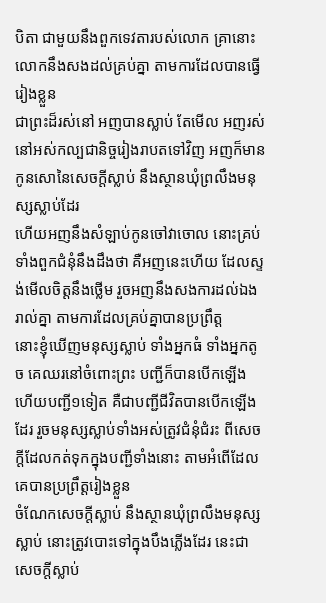បិតា ជាមួយនឹងពួកទេវតារបស់លោក គ្រានោះលោកនឹងសងដល់គ្រប់គ្នា តាមការដែលបានធ្វើរៀងខ្លួន
ជាព្រះដ៏រស់នៅ អញបានស្លាប់ តែមើល អញរស់នៅអស់កល្បជានិច្ចរៀងរាបតទៅវិញ អញក៏មានកូនសោនៃសេចក្ដីស្លាប់ នឹងស្ថានឃុំព្រលឹងមនុស្សស្លាប់ដែរ
ហើយអញនឹងសំឡាប់កូនចៅវាចោល នោះគ្រប់ទាំងពួកជំនុំនឹងដឹងថា គឺអញនេះហើយ ដែលស្ទង់មើលចិត្តនឹងថ្លើម រួចអញនឹងសងការដល់ឯងរាល់គ្នា តាមការដែលគ្រប់គ្នាបានប្រព្រឹត្ត
នោះខ្ញុំឃើញមនុស្សស្លាប់ ទាំងអ្នកធំ ទាំងអ្នកតូច គេឈរនៅចំពោះព្រះ បញ្ជីក៏បានបើកឡើង ហើយបញ្ជី១ទៀត គឺជាបញ្ជីជីវិតបានបើកឡើងដែរ រួចមនុស្សស្លាប់ទាំងអស់ត្រូវជំនុំជំរះ ពីសេចក្ដីដែលកត់ទុកក្នុងបញ្ជីទាំងនោះ តាមអំពើដែលគេបានប្រព្រឹត្តរៀងខ្លួន
ចំណែកសេចក្ដីស្លាប់ នឹងស្ថានឃុំព្រលឹងមនុស្សស្លាប់ នោះត្រូវបោះទៅក្នុងបឹងភ្លើងដែរ នេះជាសេចក្ដីស្លាប់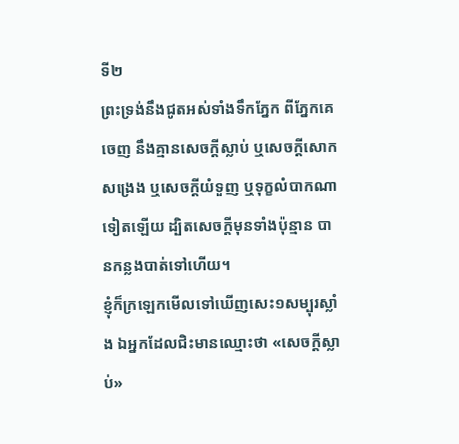ទី២
ព្រះទ្រង់នឹងជូតអស់ទាំងទឹកភ្នែក ពីភ្នែកគេចេញ នឹងគ្មានសេចក្ដីស្លាប់ ឬសេចក្ដីសោកសង្រេង ឬសេចក្ដីយំទួញ ឬទុក្ខលំបាកណាទៀតឡើយ ដ្បិតសេចក្ដីមុនទាំងប៉ុន្មាន បានកន្លងបាត់ទៅហើយ។
ខ្ញុំក៏ក្រឡេកមើលទៅឃើញសេះ១សម្បុរស្លាំង ឯអ្នកដែលជិះមានឈ្មោះថា «សេចក្ដីស្លាប់»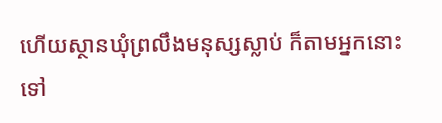ហើយស្ថានឃុំព្រលឹងមនុស្សស្លាប់ ក៏តាមអ្នកនោះទៅ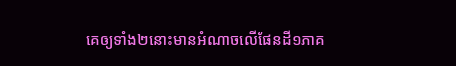គេឲ្យទាំង២នោះមានអំណាចលើផែនដី១ភាគ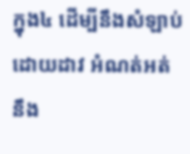ក្នុង៤ ដើម្បីនឹងសំឡាប់ដោយដាវ អំណត់អត់ នឹង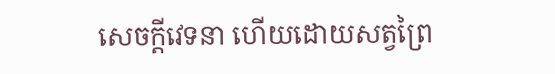សេចក្ដីវេទនា ហើយដោយសត្វព្រៃ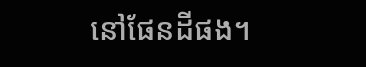នៅផែនដីផង។